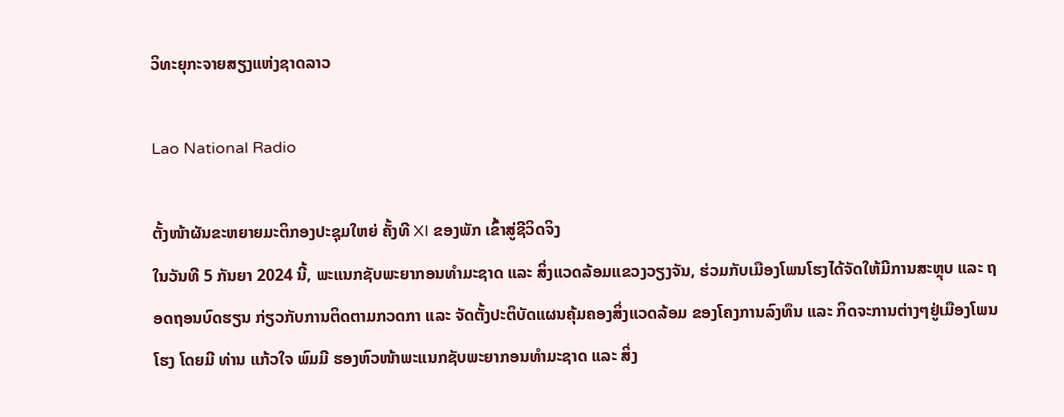ວິທະຍຸກະຈາຍສຽງແຫ່ງຊາດລາວ

Lao National Radio

ຕັ້ງໜ້າຜັນຂະຫຍາຍມະຕິກອງປະຊຸມໃຫຍ່ ຄັ້ງທີ XI ຂອງພັກ ເຂົ້າສູ່ຊີວິດຈິງ
ໃນວັນທີ 5 ກັນຍາ 2024 ນີ້, ພະແນກຊັບພະຍາກອນທຳມະຊາດ ແລະ ສິ່ງແວດລ້ອມແຂວງວຽງຈັນ, ຮ່ວມກັບເມືອງໂພນໂຮງໄດ້ຈັດໃຫ້ມີການສະຫຼຸບ ແລະ ຖອດຖອນບົດຮຽນ ກ່ຽວກັບການຕິດຕາມກວດກາ ແລະ ຈັດຕັ້ງປະຕິບັດແຜນຄຸ້ມຄອງສິ່ງແວດລ້ອມ ຂອງໂຄງການລົງທຶນ ແລະ ກິດຈະການຕ່າງໆຢູ່ເມືອງໂພນໂຮງ ໂດຍມີ ທ່ານ ແກ້ວໃຈ ພົມມີ ຮອງຫົວໜ້າພະແນກຊັບພະຍາກອນທຳມະຊາດ ແລະ ສິ່ງ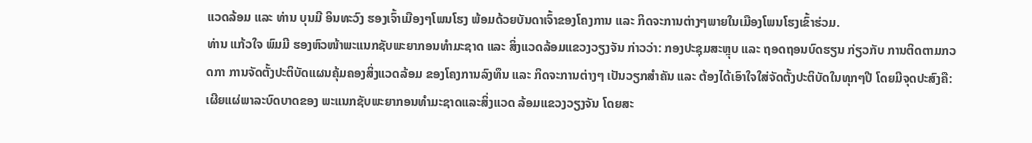ແວດລ້ອມ ແລະ ທ່ານ ບຸນມີ ອິນທະວົງ ຮອງເຈົ້າເມືອງໆໂພນໂຮງ ພ້ອມດ້ວຍບັນດາເຈົ້າຂອງໂຄງການ ແລະ ກິດຈະການຕ່າງໆພາຍໃນເມືອງໂພນໂຮງເຂົ້າຮ່ວມ.
ທ່ານ ແກ້ວໃຈ ພົມມີ ຮອງຫົວໜ້າພະແນກຊັບພະຍາກອນທຳມະຊາດ ແລະ ສິ່ງແວດລ້ອມແຂວງວຽງຈັນ ກ່າວວ່າ: ກອງປະຊຸມສະຫຼຸບ ແລະ ຖອດຖອນບົດຮຽນ ກ່ຽວກັບ ການຕິດຕາມກວດກາ ການຈັດຕັ້ງປະຕິບັດແຜນຄຸ້ມຄອງສິ່ງແວດລ້ອມ ຂອງໂຄງການລົງທຶນ ແລະ ກິດຈະການຕ່າງໆ ເປັນວຽກສໍາຄັນ ແລະ ຕ້ອງໄດ້ເອົາໃຈໃສ່ຈັດຕັ້ງປະຕິບັດໃນທຸກໆປີ ໂດຍມີຈຸດປະສົງຄື: ເຜີຍແຜ່ພາລະບົດບາດຂອງ ພະແນກຊັບພະຍາກອນທຳມະຊາດແລະສິ່ງແວດ ລ້ອມແຂວງວຽງຈັນ ໂດຍສະ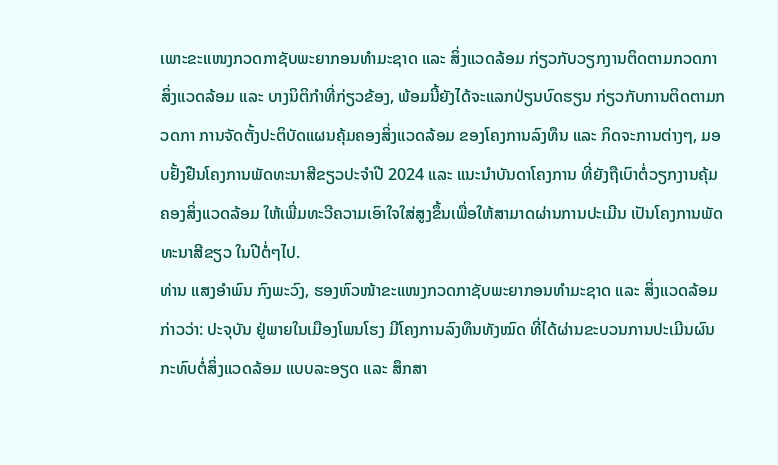ເພາະຂະແໜງກວດກາຊັບພະຍາກອນທໍາມະຊາດ ແລະ ສິ່ງແວດລ້ອມ ກ່ຽວກັບວຽກງານຕິດຕາມກວດກາສິ່ງແວດລ້ອມ ແລະ ບາງນິຕິກໍາທີ່ກ່ຽວຂ້ອງ, ພ້ອມນີ້ຍັງໄດ້ຈະແລກປ່ຽນບົດຮຽນ ກ່ຽວກັບການຕິດຕາມກວດກາ ການຈັດຕັ້ງປະຕິບັດແຜນຄຸ້ມຄອງສິ່ງແວດລ້ອມ ຂອງໂຄງການລົງທຶນ ແລະ ກິດຈະການຕ່າງໆ, ມອບຢັ້ງຢືນໂຄງການພັດທະນາສີຂຽວປະຈໍາປີ 2024 ແລະ ແນະນໍາບັນດາໂຄງການ ທີ່ຍັງຖືເບົາຕໍ່ວຽກງານຄຸ້ມຄອງສິ່ງແວດລ້ອມ ໃຫ້ເພີ່ມທະວີຄວາມເອົາໃຈໃສ່ສູງຂຶ້ນເພື່ອໃຫ້ສາມາດຜ່ານການປະເມີນ ເປັນໂຄງການພັດທະນາສີຂຽວ ໃນປີຕໍ່ໆໄປ.
ທ່ານ ແສງອຳພົນ ກົງພະວົງ, ຮອງຫົວໜ້າຂະແໜງກວດກາຊັບພະຍາກອນທໍາມະຊາດ ແລະ ສິ່ງແວດລ້ອມກ່າວວ່າ: ປະຈຸບັນ ຢູ່ພາຍໃນເມືອງໂພນໂຮງ ມີໂຄງການລົງທຶນທັງໝົດ ທີ່ໄດ້ຜ່ານຂະບວນການປະເມີນຜົນກະທົບຕໍ່ສິ່ງແວດລ້ອມ ແບບລະອຽດ ແລະ ສຶກສາ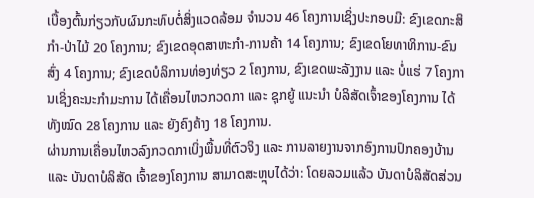ເບື້ອງຕົ້ນກ່ຽວກັບຜົນກະທົບຕໍ່ສິ່ງແວດລ້ອມ ຈໍານວນ 46 ໂຄງການເຊິ່ງປະກອບມີ: ຂົງເຂດກະສິກໍາ-ປ່າໄມ້ 20 ໂຄງການ; ຂົງເຂດອຸດສາຫະກໍາ-ການຄ້າ 14 ໂຄງການ; ຂົງເຂດໂຍທາທິການ-ຂົນສົ່ງ 4 ໂຄງການ; ຂົງເຂດບໍລິການທ່ອງທ່ຽວ 2 ໂຄງການ, ຂົງເຂດພະລັງງານ ແລະ ບໍ່ແຮ່ 7 ໂຄງການເຊິ່ງຄະນະກໍາມະການ ໄດ້ເຄື່ອນໄຫວກວດກາ ແລະ ຊຸກຍູ້ ແນະນໍາ ບໍລິສັດເຈົ້າຂອງໂຄງການ ໄດ້ທັງໝົດ 28 ໂຄງການ ແລະ ຍັງຄົງຄ້າງ 18 ໂຄງການ.
ຜ່ານການເຄື່ອນໄຫວລົງກວດກາເບິ່ງພື້ນທີ່ຕົວຈິງ ແລະ ການລາຍງານຈາກອົງການປົກຄອງບ້ານ ແລະ ບັນດາບໍລິສັດ ເຈົ້າຂອງໂຄງການ ສາມາດສະຫຼຸບໄດ້ວ່າ: ໂດຍລວມແລ້ວ ບັນດາບໍລິສັດສ່ວນ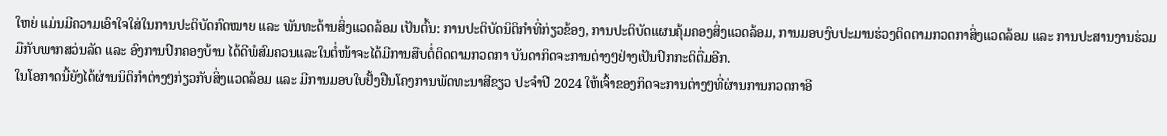ໃຫຍ່ ແມ່ນມີຄວາມເອົາໃຈໃສ່ໃນການປະຕິບັດກົດໝາຍ ແລະ ພັນທະດ້ານສິ່ງແວດລ້ອມ ເປັນຕົ້ນ: ການປະຕິບັດນິຕິກໍາທີ່ກ່ຽວຂ້ອງ, ການປະຕິບັດແຜນຄຸ້ມຄອງສິ່ງແວດລ້ອມ, ການມອບງົບປະມານຮ່ວງຕິດຕາມກວດກາສິ່ງແວດລ້ອມ ແລະ ການປະສານງານຮ່ວມມືກັບພາກສວ່ນລັດ ແລະ ອົງການປົກຄອງບ້ານ ໄດ້ດີພໍສົມຄວນແລະໃນຕໍ່ໜ້າຈະໄດ້ມີການສືບຕໍ່ຕິດຕາມກວດກາ ບັນດາກິດຈະການຕ່າງໆຢ່າງເປັນປົກກະຕິຕື່ມອີກ.
ໃນໂອກາດນີ້ຍັງໄດ້ຜ່ານນິຕິກຳຕ່າງໆກ່ຽວກັບສິ່ງແວດລ້ອມ ແລະ ມີການມອບໃບຢັ້ງຢືນໂຄງການພັດທະນາສີຂຽວ ປະຈຳປີ 2024 ໃຫ້ເຈົ້າຂອງກິດຈະການຕ່າງໆທີ່ຜ່ານການກວດກາອີ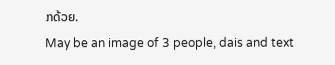ກດ້ວຍ.
May be an image of 3 people, dais and text